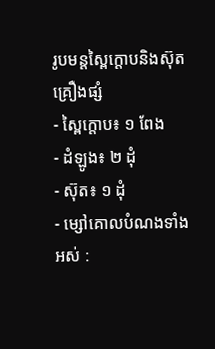រូបមន្តស្ពៃក្តោបនិងស៊ុត
គ្រឿងផ្សំ
- ស្ពៃក្តោប៖ ១ ពែង
- ដំឡូង៖ ២ ដុំ
- ស៊ុត៖ ១ ដុំ
- ម្សៅគោលបំណងទាំងអស់ :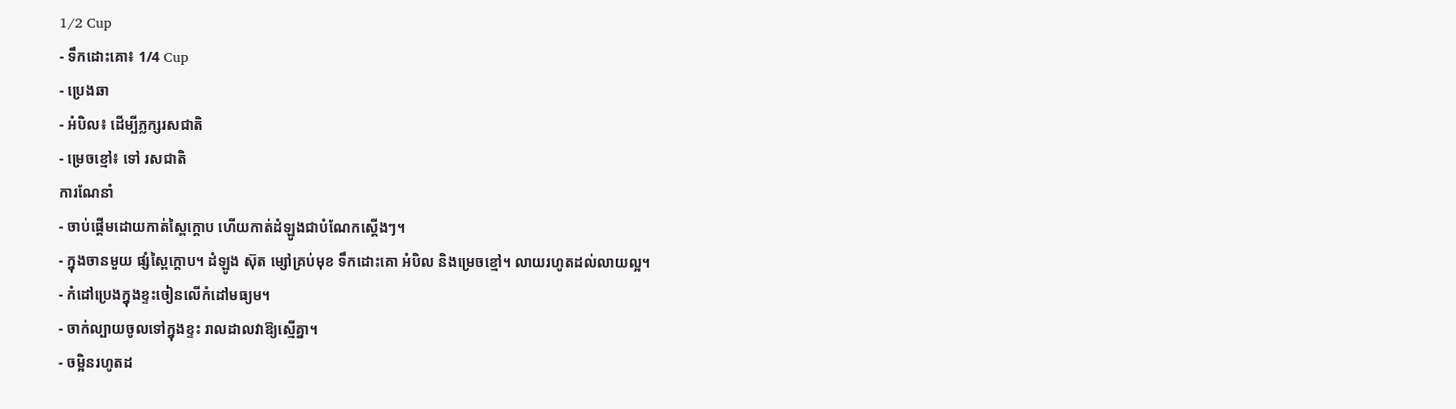1/2 Cup
- ទឹកដោះគោ៖ 1/4 Cup
- ប្រេងឆា
- អំបិល៖ ដើម្បីភ្លក្សរសជាតិ
- ម្រេចខ្មៅ៖ ទៅ រសជាតិ
ការណែនាំ
- ចាប់ផ្តើមដោយកាត់ស្ពៃក្តោប ហើយកាត់ដំឡូងជាបំណែកស្តើងៗ។
- ក្នុងចានមួយ ផ្សំស្ពៃក្តោប។ ដំឡូង ស៊ុត ម្សៅគ្រប់មុខ ទឹកដោះគោ អំបិល និងម្រេចខ្មៅ។ លាយរហូតដល់លាយល្អ។
- កំដៅប្រេងក្នុងខ្ទះចៀនលើកំដៅមធ្យម។
- ចាក់ល្បាយចូលទៅក្នុងខ្ទះ រាលដាលវាឱ្យស្មើគ្នា។
- ចម្អិនរហូតដ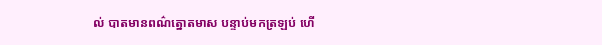ល់ បាតមានពណ៌ត្នោតមាស បន្ទាប់មកត្រឡប់ ហើ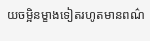យចម្អិនម្ខាងទៀតរហូតមានពណ៌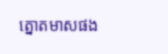ត្នោតមាសផង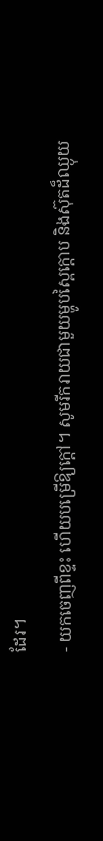ដែរ។
- យកចេញពីខ្ទះ ហើយបម្រើឱ្យក្តៅ។ សូមរីករាយជាមួយម្ហូបស្ពៃក្តោប និងស៊ុតដ៏ឈ្ងុយ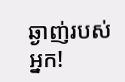ឆ្ងាញ់របស់អ្នក!